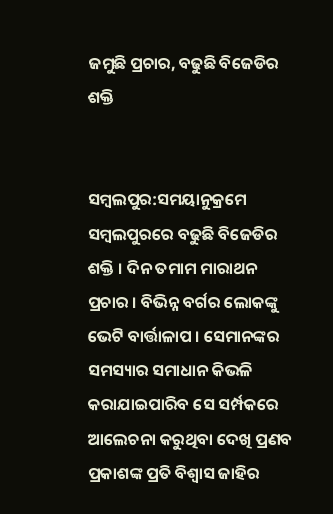ଜମୁଛି ପ୍ରଚାର, ବଢୁଛି ବିଜେଡିର ଶକ୍ତି


ସମ୍ବଲପୁର:ସମୟାନୁକ୍ରମେ ସମ୍ବଲପୁରରେ ବଢୁଛି ବିଜେଡିର ଶକ୍ତି । ଦିନ ତମାମ ମାରାଥନ ପ୍ରଚାର । ବିଭିନ୍ନ ବର୍ଗର ଲୋକଙ୍କୁ ଭେଟି ବାର୍ତ୍ତାଳାପ । ସେମାନଙ୍କର ସମସ୍ୟାର ସମାଧାନ କିଭଳି କରାଯାଇପାରିବ ସେ ସର୍ମ୍ପକରେ ଆଲେଚନା କରୁଥିବା ଦେଖି ପ୍ରଣବ ପ୍ରକାଶଙ୍କ ପ୍ରତି ବିଶ୍ୱାସ ଜାହିର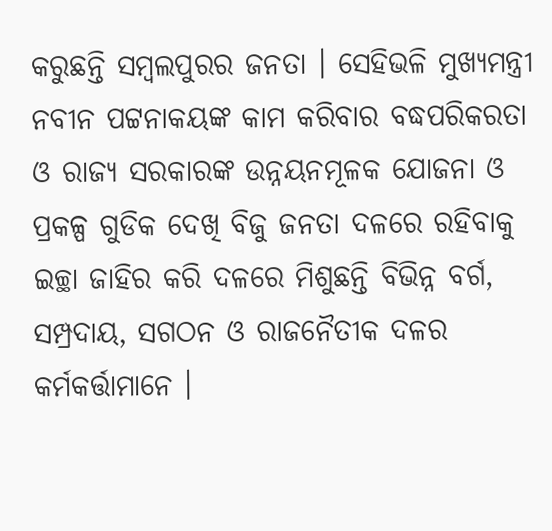କରୁଛନ୍ତି ସମ୍ବଲପୁରର ଜନତା । ସେହିଭଳି ମୁଖ୍ୟମନ୍ତ୍ରୀ ନବୀନ ପଟ୍ଟନାକୟଙ୍କ କାମ କରିବାର ବଦ୍ଧପରିକରତା ଓ ରାଜ୍ୟ ସରକାରଙ୍କ ଉନ୍ନୟନମୂଳକ ଯୋଜନା ଓ ପ୍ରକଳ୍ପ ଗୁଡିକ ଦେଖି ବିଜୁ ଜନତା ଦଳରେ ରହିବାକୁ ଇଚ୍ଛା ଜାହିର କରି ଦଳରେ ମିଶୁଛନ୍ତି ବିଭିନ୍ନ ବର୍ଗ, ସମ୍ପ୍ରଦାୟ, ସଗଠନ ଓ ରାଜନୈତୀକ ଦଳର କର୍ମକର୍ତ୍ତାମାନେ ।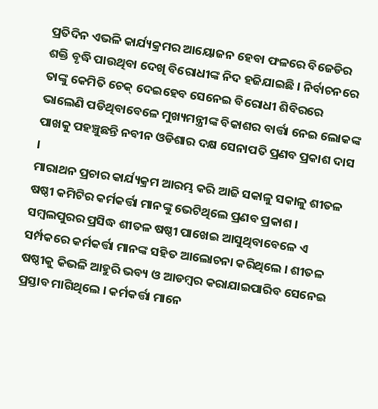ପ୍ରତିଦିନ ଏଭଳି କାର୍ଯ୍ୟକ୍ରମର ଆୟୋଜନ ହେବା ଫଳରେ ବିଜେଡିର ଶକ୍ତି ବୃଦ୍ଧି ପାଉଥିବା ଦେଖି ବିରୋଧୀଙ୍କ ନିଦ ହଜିଯାଇଛି । ନିର୍ବାଚନରେ ତାଙ୍କୁ କେମିତି ଚେକ୍ ଦେଇହେବ ସେନେଇ ବିରୋଧୀ ଶିବିରରେ ଭାଲେଣି ପଡିଥିବାବେଳେ ମୁଖ୍ୟମନ୍ତ୍ରୀଙ୍କ ବିକାଶର ବାର୍ତ୍ତା ନେଇ ଲୋକଙ୍କ ପାଖକୁ ପହଞ୍ଚୁଛନ୍ତି ନବୀନ ଓଡିଶାର ଦକ୍ଷ ସେନାପତି ପ୍ରଣବ ପ୍ରକାଶ ଦାସ ।
ମାରାଥନ ପ୍ରଚାର କାର୍ଯ୍ୟକ୍ରମ ଆରମ୍ଭ କରି ଆଜି ସକାଳୁ ସକାଳୁ ଶୀତଳ ଷଷ୍ଠୀ କମିଟିର କର୍ମକର୍ତ୍ତା ମାନଙ୍କୁ ଭେଟିଥିଲେ ପ୍ରଣବ ପ୍ରକାଶ । ସମ୍ବଲପୁରର ପ୍ରସିଦ୍ଧ ଶୀତଳ ଷଷ୍ଠୀ ପାଖେଇ ଆସୁଥିବାବେଳେ ଏ ସର୍ମ୍ପକରେ କର୍ମକର୍ତ୍ତା ମାନଙ୍କ ସହିତ ଆଲୋଚନା କରିଥିଲେ । ଶୀତଳ ଷଷ୍ଠୀକୁ କିଭଳି ଆହୁରି ଭବ୍ୟ ଓ ଆଡମ୍ବର କରାଯାଇପାରିବ ସେନେଇ ପ୍ରସ୍ତାବ ମାଗିଥିଲେ । କର୍ମକର୍ତ୍ତା ମାନେ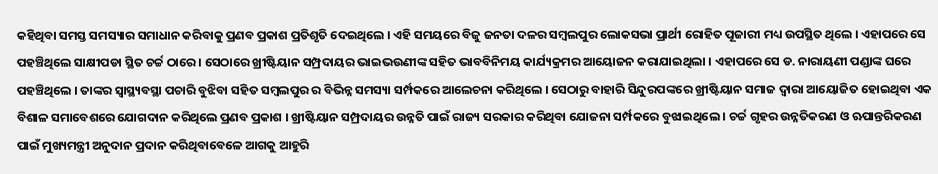କହିଥିବା ସମସ୍ତ ସମସ୍ୟାର ସମାଧାନ କରିବାକୁ ପ୍ରଣବ ପ୍ରକାଶ ପ୍ରତିଶୃତି ଦେଇଥିଲେ । ଏହି ସମୟରେ ବିଜୁ ଜନତା ଦଳର ସମ୍ବଲପୁର ଲୋକସଭା ପ୍ରାର୍ଥୀ ରୋହିତ ପୂଜାରୀ ମଧ୍ୟ ଉପସ୍ଥିତ ଥିଲେ । ଏହାପରେ ସେ ପହଞ୍ଚିଥିଲେ ସାକ୍ଷୀପଡା ସ୍ଥିତ ଚର୍ଚ୍ଚ ଠାରେ । ସେଠାରେ ଖ୍ରୀଷ୍ଟିୟାନ ସମ୍ପ୍ରଦାୟର ଭାଇଭଉଣୀଙ୍କ ସହିତ ଭାବବିନିମୟ କାର୍ଯ୍ୟକ୍ରମର ଆୟୋଜନ କରାଯାଇଥିଲା । ଏହାପରେ ସେ ଡ. ନାରାୟଣୀ ପଣ୍ଡାଙ୍କ ଘରେ ପହଞ୍ଚିଥିଲେ । ତାଙ୍କର ସ୍ୱାସ୍ଥ୍ୟବସ୍ଥା ପଚାରି ବୁଝିବା ସହିତ ସମ୍ବଲପୁର ର ବିଭିନ୍ନ ସମସ୍ୟା ସର୍ମ୍ପକରେ ଆଲେଚନା କରିଥିଲେ । ସେଠାରୁ ବାହାରି ସିନ୍ଦୁରପଙ୍କରେ ଖ୍ରୀଷ୍ଟିୟାନ ସମାଜ ଦ୍ୱାରା ଆୟୋଜିତ ହୋଇଥିବା ଏକ ବିଶାଳ ସମାବେଶରେ ଯୋଗଦାନ କରିଥିଲେ ପ୍ରଣବ ପ୍ରକାଶ । ଖ୍ରୀଷ୍ଟିୟାନ ସମ୍ପ୍ରଦାୟର ଉନ୍ନତି ପାଇଁ ରାଜ୍ୟ ସରକାର କରିଥିବା ଯୋଜନା ସର୍ମ୍ପକରେ ବୁଝାଇଥିଲେ । ଚର୍ଚ୍ଚ ଗୃହର ଉନ୍ନତିକରଣ ଓ ଋପାନ୍ତରିକରଣ ପାଇଁ ମୁଖ୍ୟମନ୍ତ୍ରୀ ଅନୁଦାନ ପ୍ରଦାନ କରିଥିବାବେଳେ ଆଗକୁ ଆହୁରି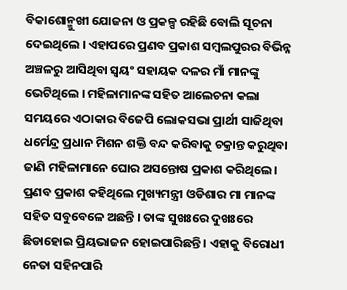ବିକାଶୋନ୍ମୁଖୀ ଯୋଜନା ଓ ପ୍ରକଳ୍ପ ରହିଛି ବୋଲି ସୂଚନା ଦେଇଥିଲେ । ଏହାପରେ ପ୍ରଣବ ପ୍ରକାଶ ସମ୍ବଲପୁରର ବିଭିନ୍ନ ଅଞ୍ଚଳରୁ ଆସିଥିବା ସ୍ୱୟଂ ସହାୟକ ଦଳର ମାଁ ମାନଙ୍କୁ ଭେଟିଥିଲେ । ମହିଳାମାନଙ୍କ ସହିତ ଆଲେଚନା କଲା ସମୟରେ ଏଠାକାର ବିଜେପି ଲୋକସଭା ପ୍ରାର୍ଥୀ ସାଜିଥିବା ଧର୍ମେନ୍ଦ୍ର ପ୍ରଧାନ ମିଶନ ଶକ୍ତି ବନ୍ଦ କରିବାକୁ ଚକ୍ରାନ୍ତ କରୁଥିବା ଜାଣି ମହିଳାମାନେ ଘୋର ଅସନ୍ତୋଷ ପ୍ରକାଶ କରିଥିଲେ । ପ୍ରଣବ ପ୍ରକାଶ କହିଥିଲେ ମୁଖ୍ୟମନ୍ତ୍ରୀ ଓଡିଶାର ମା ମାନଙ୍କ ସହିତ ସବୁବେଳେ ଅଛନ୍ତି । ତାଙ୍କ ସୁଖଃରେ ଦୁଖଃରେ ଛିଡାହୋଇ ପ୍ରିୟଭାଜନ ହୋଇପାରିଛନ୍ତି । ଏହାକୁ ବିରୋଧୀ ନେତା ସହିନପାରି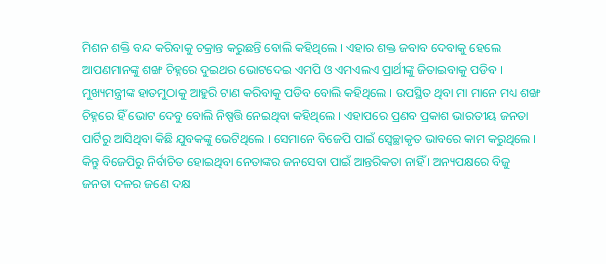ମିଶନ ଶକ୍ତି ବନ୍ଦ କରିବାକୁ ଚକ୍ରାନ୍ତ କରୁଛନ୍ତି ବୋଲି କହିଥିଲେ । ଏହାର ଶକ୍ତ ଜବାବ ଦେବାକୁ ହେଲେ ଆପଣମାନଙ୍କୁ ଶଙ୍ଖ ଚିହ୍ନରେ ଦୁଇଥର ଭୋଟଦେଇ ଏମପି ଓ ଏମଏଲଏ ପ୍ରାର୍ଥୀଙ୍କୁ ଜିତାଇବାକୁ ପଡିବ । ମୁଖ୍ୟମନ୍ତ୍ରୀଙ୍କ ହାତମୁଠାକୁ ଆହୁରି ଟାଣ କରିବାକୁ ପଡିବ ବୋଲି କହିଥିଲେ । ଉପସ୍ଥିତ ଥିବା ମା ମାନେ ମଧ୍ୟ ଶଙ୍ଖ ଚିହ୍ନରେ ହିଁ ଭୋଟ ଦେବୁ ବୋଲି ନିଷ୍ପତ୍ତି ନେଇଥିବା କହିଥିଲେ । ଏହାପରେ ପ୍ରଣବ ପ୍ରକାଶ ଭାରତୀୟ ଜନତା ପାର୍ଟିରୁ ଆସିଥିବା କିଛି ଯୁବକଙ୍କୁ ଭେଟିଥିଲେ । ସେମାନେ ବିଜେପି ପାଇଁ ସ୍ୱେଚ୍ଛାକୃତ ଭାବରେ କାମ କରୁଥିଲେ । କିନ୍ତୁ ବିଜେପିରୁ ନିର୍ବାଚିତ ହୋଇଥିବା ନେତାଙ୍କର ଜନସେବା ପାଇଁ ଆନ୍ତରିକତା ନାହିଁ । ଅନ୍ୟପକ୍ଷରେ ବିଜୁ ଜନତା ଦଳର ଜଣେ ଦକ୍ଷ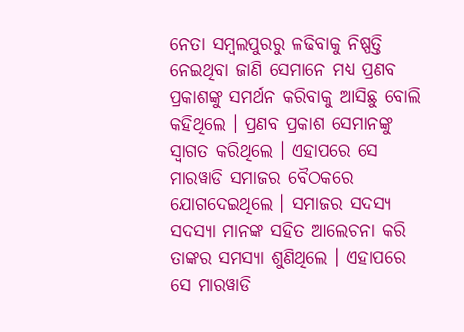ନେତା ସମ୍ବଲପୁରରୁ ଳଢିବାକୁ ନିଷ୍ପତ୍ତି ନେଇଥିବା ଜାଣି ସେମାନେ ମଧ୍ୟ ପ୍ରଣବ ପ୍ରକାଶଙ୍କୁ ସମର୍ଥନ କରିବାକୁ ଆସିଛୁ ବୋଲି କହିଥିଲେ । ପ୍ରଣବ ପ୍ରକାଶ ସେମାନଙ୍କୁ ସ୍ୱାଗତ କରିଥିଲେ । ଏହାପରେ ସେ ମାରୱାଡି ସମାଜର ବୈଠକରେ ଯୋଗଦେଇଥିଲେ । ସମାଜର ସଦସ୍ୟ ସଦସ୍ୟା ମାନଙ୍କ ସହିତ ଆଲେଚନା କରି ତାଙ୍କର ସମସ୍ୟା ଶୁଣିଥିଲେ । ଏହାପରେ ସେ ମାରୱାଡି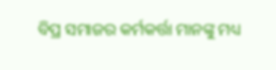ବିପ୍ର ସମାଜର କର୍ମକର୍ତ୍ତା ମାନଙ୍କୁ ମଧ୍ୟ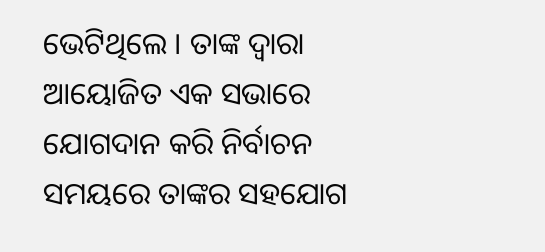ଭେଟିଥିଲେ । ତାଙ୍କ ଦ୍ୱାରା ଆୟୋଜିତ ଏକ ସଭାରେ ଯୋଗଦାନ କରି ନିର୍ବାଚନ ସମୟରେ ତାଙ୍କର ସହଯୋଗ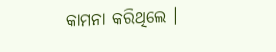କାମନା କରିଥିଲେ ।